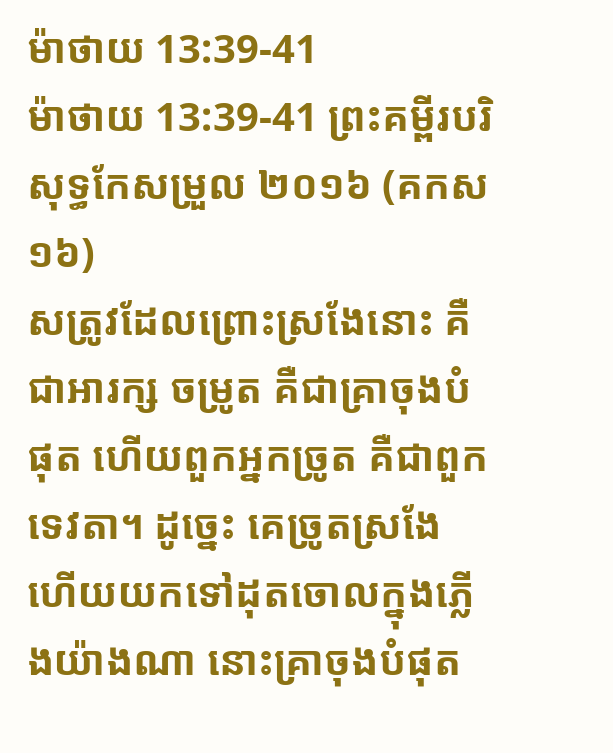ម៉ាថាយ 13:39-41
ម៉ាថាយ 13:39-41 ព្រះគម្ពីរបរិសុទ្ធកែសម្រួល ២០១៦ (គកស១៦)
សត្រូវដែលព្រោះស្រងែនោះ គឺជាអារក្ស ចម្រូត គឺជាគ្រាចុងបំផុត ហើយពួកអ្នកច្រូត គឺជាពួកទេវតា។ ដូច្នេះ គេច្រូតស្រងែ ហើយយកទៅដុតចោលក្នុងភ្លើងយ៉ាងណា នោះគ្រាចុងបំផុត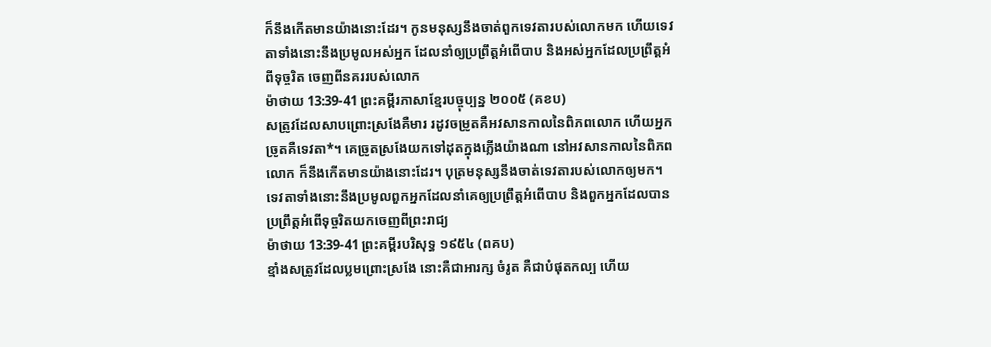ក៏នឹងកើតមានយ៉ាងនោះដែរ។ កូនមនុស្សនឹងចាត់ពួកទេវតារបស់លោកមក ហើយទេវតាទាំងនោះនឹងប្រមូលអស់អ្នក ដែលនាំឲ្យប្រព្រឹត្តអំពើបាប និងអស់អ្នកដែលប្រព្រឹត្តអំពីទុច្ចរិត ចេញពីនគររបស់លោក
ម៉ាថាយ 13:39-41 ព្រះគម្ពីរភាសាខ្មែរបច្ចុប្បន្ន ២០០៥ (គខប)
សត្រូវដែលសាបព្រោះស្រងែគឺមារ រដូវចម្រូតគឺអវសានកាលនៃពិភពលោក ហើយអ្នកច្រូតគឺទេវតា*។ គេច្រូតស្រងែយកទៅដុតក្នុងភ្លើងយ៉ាងណា នៅអវសានកាលនៃពិភពលោក ក៏នឹងកើតមានយ៉ាងនោះដែរ។ បុត្រមនុស្សនឹងចាត់ទេវតារបស់លោកឲ្យមក។ ទេវតាទាំងនោះនឹងប្រមូលពួកអ្នកដែលនាំគេឲ្យប្រព្រឹត្តអំពើបាប និងពួកអ្នកដែលបានប្រព្រឹត្តអំពើទុច្ចរិតយកចេញពីព្រះរាជ្យ
ម៉ាថាយ 13:39-41 ព្រះគម្ពីរបរិសុទ្ធ ១៩៥៤ (ពគប)
ខ្មាំងសត្រូវដែលប្លមព្រោះស្រងែ នោះគឺជាអារក្ស ចំរូត គឺជាបំផុតកល្ប ហើយ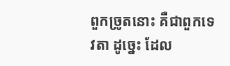ពួកច្រូតនោះ គឺជាពួកទេវតា ដូច្នេះ ដែល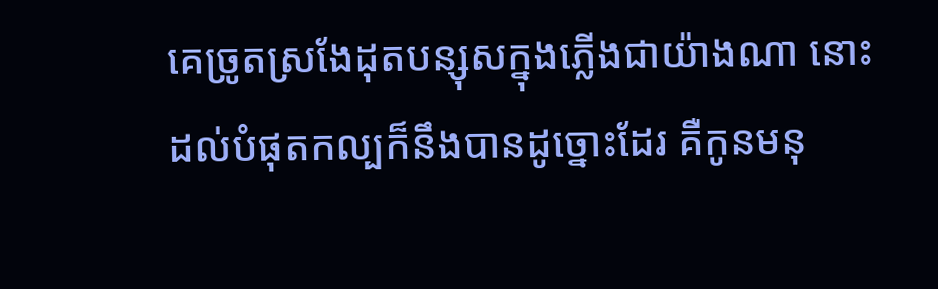គេច្រូតស្រងែដុតបន្សុសក្នុងភ្លើងជាយ៉ាងណា នោះដល់បំផុតកល្បក៏នឹងបានដូច្នោះដែរ គឺកូនមនុ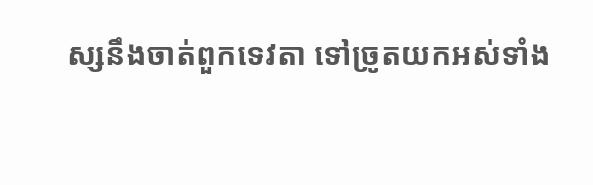ស្សនឹងចាត់ពួកទេវតា ទៅច្រូតយកអស់ទាំង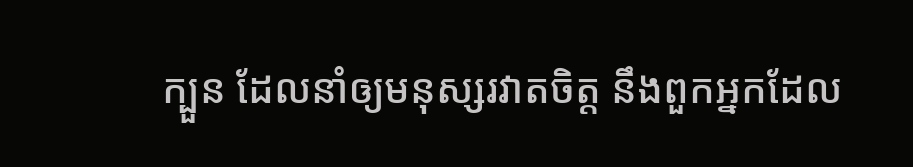ក្បួន ដែលនាំឲ្យមនុស្សរវាតចិត្ត នឹងពួកអ្នកដែល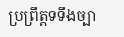ប្រព្រឹត្តទទឹងច្បា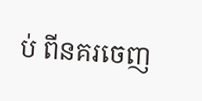ប់ ពីនគរចេញ